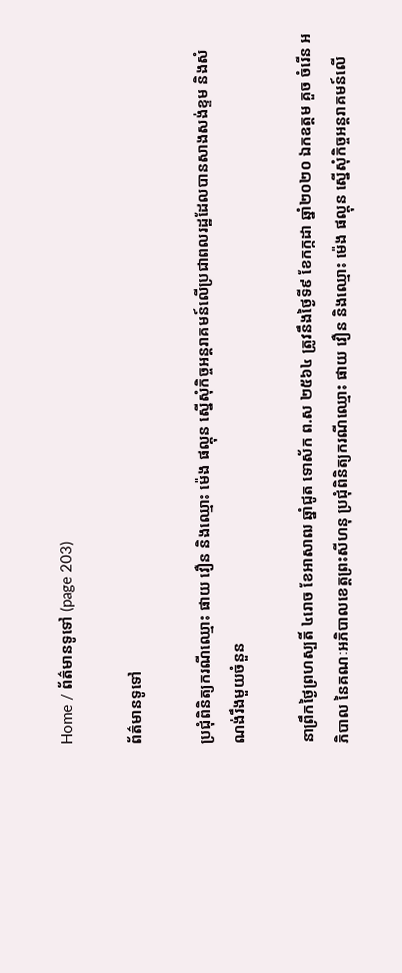Home / ព័ត៌មានទូទៅ (page 203)

ព័ត៌មានទូទៅ

ប្រជុំពិនិត្យករណីឈ្មោះ ផាយ វឿន និងឈ្មោះ ម៉េង ផល្គុន ស្នើសុំកិច្ចអន្តរាគមន៍លើប្រជាពលរដ្ឋដែលបានសាងសង់ខ្ទម និងសំណង់រឹងមួយចំនួន

នាព្រឹកថ្ងៃព្រហស្បតិ៍ ៤រោច ខែអាសាឍ ឆ្នាំជូត ទោស័ក ព.ស ២៥៦៤ ត្រូវនឹងថ្ងៃទី៩ ខែកក្កដា ឆ្នាំ២០២០ ឯកឧត្តម គួច ចំរើន អភិបាល នៃគណៈអភិបាលខេត្តព្រះសីហនុ ប្រជុំពិនិត្យករណីឈ្មោះ ផាយ វឿន និងឈ្មោះ ម៉េង ផល្គុន ស្នើសុំកិច្ចអន្តរាគមន៍លើ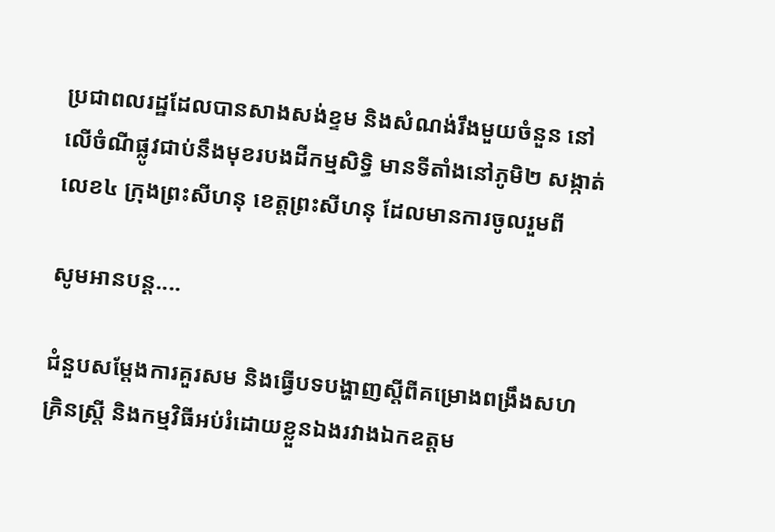ប្រជាពលរដ្ឋដែលបានសាងសង់ខ្ទម និងសំណង់រឹងមួយចំនួន នៅលើចំណីផ្លូវជាប់នឹងមុខរបងដីកម្មសិទ្ធិ មានទីតាំងនៅភូមិ២ សង្កាត់លេខ៤ ក្រុងព្រះសីហនុ ខេត្តព្រះសីហនុ ដែលមានការចូលរួមពី

សូមអានបន្ត....

ជំនួបសម្ដែងការគួរសម និងធ្វើបទបង្ហាញស្តីពីគម្រោងពង្រឹងសហគ្រិនស្ត្រី និងកម្មវិធីអប់រំដោយខ្លួនឯងរវាងឯកឧត្តម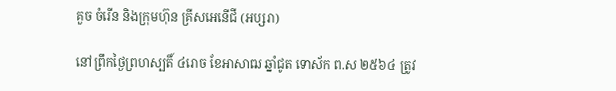គួច ចំរើន និងក្រុមហ៊ុន គ្រីសអេនើជី (អប្សរា)

នៅព្រឹកថ្ងៃព្រហស្បតិ៍ ៤រោច ខែអាសាឍ ឆ្នាំជូត ទោស័ក ព.ស ២៥៦៤ ត្រូវ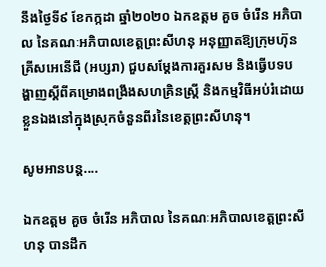នឹងថ្ងៃទី៩ ខែកក្កដា ឆ្នាំ២០២០ ឯកឧត្តម គួច ចំរើន អភិបាល នៃគណៈអភិបាលខេត្តព្រះសីហនុ អនុញ្ញាតឱ្យក្រុមហ៊ុន គ្រីសអេនើជី (អប្សរា) ជួបសម្ដែងការគួរសម និងធ្វើបទបង្ហាញស្តីពីគម្រោងពង្រឹងសហគ្រិនស្ត្រី និងកម្មវិធីអប់រំដោយខ្លួនឯងនៅក្នុងស្រុកចំនួនពីរនៃខេត្តព្រះសីហនុ។

សូមអានបន្ត....

ឯកឧត្តម គួច ចំរើន អភិបាល នៃគណៈអភិបាលខេត្តព្រះសីហនុ បានដឹក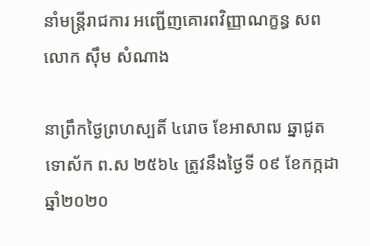នាំមន្ត្រីរាជការ អញ្ជើញគោរពវិញ្ញាណក្ខន្ធ សពលោក ស៊ឹម សំណាង

នាព្រឹកថ្ងៃព្រហស្បតិ៍ ៤រោច ខែអាសាឍ ឆ្នាជូត ទោស័ក ព.ស ២៥៦៤ ត្រូវនឹងថ្ងៃទី ០៩ ខែកក្កដា ឆ្នាំ២០២០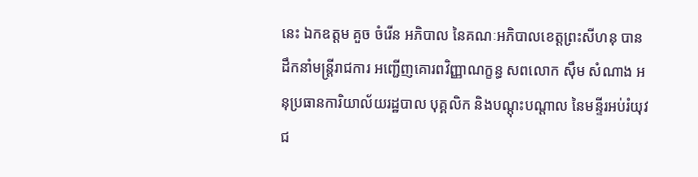នេះ ឯកឧត្តម គួច ចំរើន អភិបាល នៃគណៈអភិបាលខេត្តព្រះសីហនុ បានដឹកនាំមន្ត្រីរាជការ អញ្ជើញគោរពវិញ្ញាណក្ខន្ធ សពលោក ស៊ឹម សំណាង អនុប្រធានការិយាល័យរដ្ឋបាល បុគ្គលិក និងបណ្តុះបណ្តាល នៃមន្ទីរអប់រំយុវជ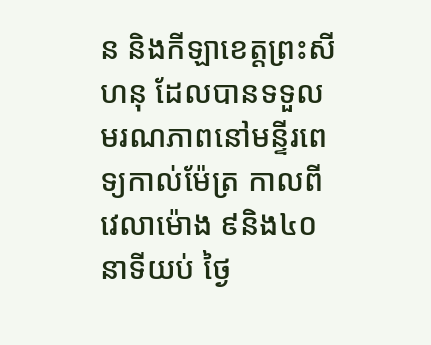ន និងកីឡាខេត្តព្រះសីហនុ ដែលបានទទួលមរណភាពនៅមន្ទីរពេទ្យកាល់ម៉ែត្រ កាលពីវេលាម៉ោង ៩និង៤០នាទីយប់ ថ្ងៃ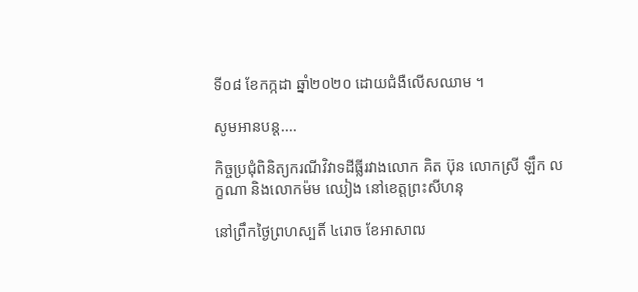ទី០៨ ខែកក្កដា ឆ្នាំ២០២០ ដោយជំងឺលើសឈាម ។

សូមអានបន្ត....

កិច្ចប្រជុំពិនិត្យករណីវិវាទដីធ្លីរវាងលោក គិត ប៊ុន លោកស្រី ឡឹក លក្ខណា និងលោកម៉ម ឈៀង នៅខេត្តព្រះសីហនុ

នៅព្រឹកថ្ងៃព្រហស្បតិ៍ ៤រោច ខែអាសាឍ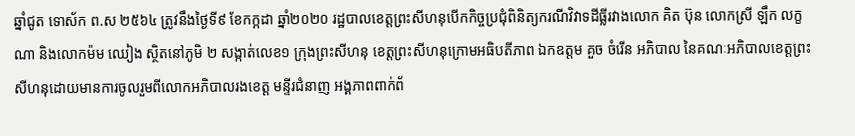ឆ្នាំជូត ទោស័ក ព.ស ២៥៦៤ ត្រូវនឹងថ្ងៃទី៩ ខែកក្កដា ឆ្នាំ២០២០ រដ្ឋបាលខេត្តព្រះសីហនុបើកកិច្ចប្រជុំពិនិត្យករណីវិវាទដីធ្លីរវាងលោក គិត ប៊ុន លោកស្រី ឡឹក លក្ខណា និងលោកម៉ម ឈៀង ស្ថិតនៅភូមិ ២ សង្កាត់លេខ១ ក្រុងព្រះសីហនុ ខេត្តព្រះសីហនុក្រោមអធិបតីភាព ឯកឧត្តម គួច ចំរើន អភិបាល នៃគណៈអភិបាលខេត្តព្រះសីហនុដោយមានការចូលរួមពីលោកអភិបាលរងខេត្ត មន្ទីរជំនាញ អង្គភាពពាក់ព័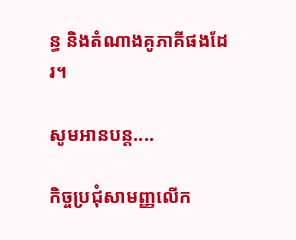ន្ធ និងតំណាងគូភាគីផងដែរ។

សូមអានបន្ត....

កិច្ចប្រជុំសាមញ្ញលើក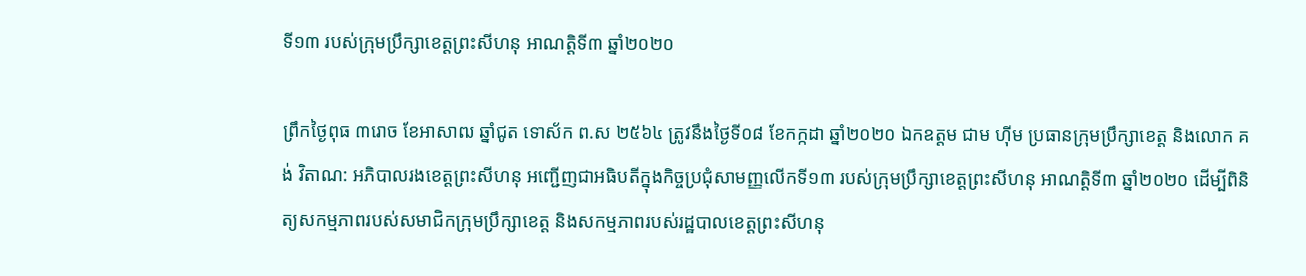ទី១៣ របស់ក្រុមប្រឹក្សាខេត្តព្រះសីហនុ អាណត្តិទី៣ ឆ្នាំ២០២០

ព្រឹកថ្ងៃពុធ ៣រោច ខែអាសាឍ ឆ្នាំជូត ទោស័ក ព.ស ២៥៦៤ ត្រូវនឹងថ្ងៃទី០៨ ខែកក្កដា ឆ្នាំ២០២០ ឯកឧត្តម ជាម ហ៊ីម ប្រធានក្រុមប្រឹក្សាខេត្ត និងលោក គង់ វិតាណ: អភិបាលរងខេត្តព្រះសីហនុ អញ្ជើញជាអធិបតីក្នុងកិច្ចប្រជុំសាមញ្ញលើកទី១៣ របស់ក្រុមប្រឹក្សាខេត្តព្រះសីហនុ អាណត្តិទី៣ ឆ្នាំ២០២០ ដើម្បីពិនិត្យសកម្មភាពរបស់សមាជិកក្រុមប្រឹក្សាខេត្ត និងសកម្មភាពរបស់រដ្ឋបាលខេត្តព្រះសីហនុ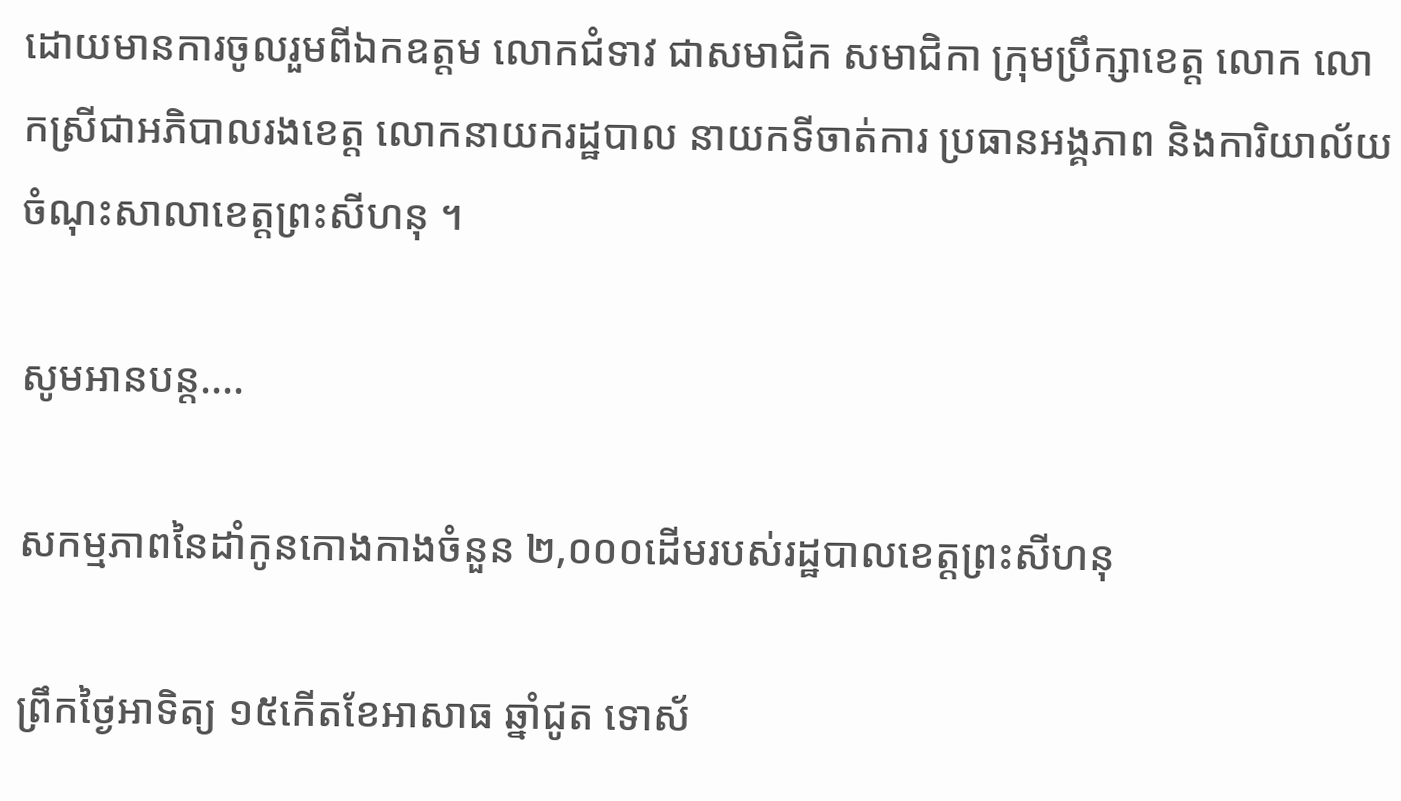ដោយមានការចូលរួមពីឯកឧត្តម លោកជំទាវ ជាសមាជិក សមាជិកា ក្រុមប្រឹក្សាខេត្ត លោក លោកស្រីជាអភិបាលរងខេត្ត លោកនាយករដ្ឋបាល នាយកទីចាត់ការ ប្រធានអង្គភាព និងការិយាល័យចំណុះសាលាខេត្តព្រះសីហនុ ។

សូមអានបន្ត....

សកម្មភាពនៃដាំកូនកោងកាងចំនួន ២,០០០ដើមរបស់រដ្ឋបាលខេត្តព្រះសីហនុ

ព្រឹកថ្ងៃអាទិត្យ ១៥កើតខែអាសាធ ឆ្នាំជូត ទោស័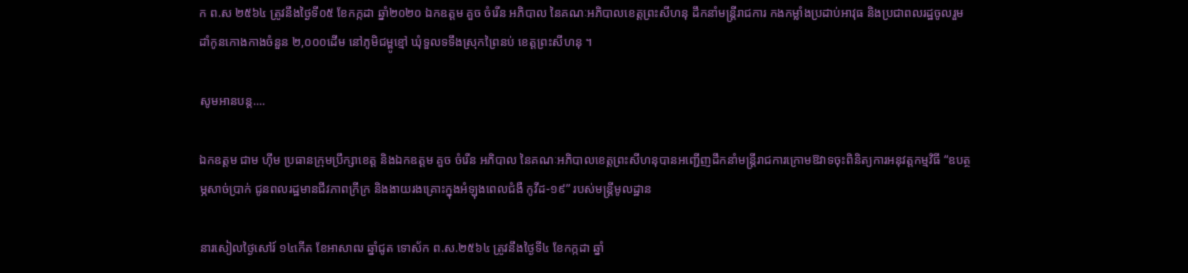ក ព.ស ២៥៦៤ ត្រូវនឹងថ្ងៃទី០៥ ខែកក្កដា ឆ្នាំ២០២០ ឯកឧត្តម គួច ចំរើន អភិបាល នៃគណៈអភិបាលខេត្តព្រះសីហនុ ដឹកនាំមន្ត្រីរាជការ កងកម្លាំងប្រដាប់អាវុធ និងប្រជាពលរដ្ឋចូលរួមដាំកូនកោងកាងចំនួន ២,០០០ដើម នៅភូមិជម្ពូខ្មៅ ឃុំទួលទទឹងស្រុកព្រៃនប់ ខេត្តព្រះសីហនុ ។

សូមអានបន្ត....

ឯកឧត្តម ជាម ហ៊ីម ប្រធានក្រុមប្រឹក្សាខេត្ត និងឯកឧត្ដម គួច ចំរើន អភិបាល នៃគណៈអភិបាលខេត្តព្រះសីហនុបានអញ្ជើញដឹកនាំមន្ត្រីរាជការក្រោមឱវាទចុះពិនិត្យការអនុវត្តកម្មវិធី “ឧបត្ថម្ភសាច់ប្រាក់ ជូនពលរដ្ឋមានជីវភាពក្រីក្រ និងងាយរងគ្រោះក្នុងអំឡុងពេលជំងឺ កូវីដ-១៩” របស់មន្ត្រីមូលដ្ឋាន

នារសៀលថ្ងៃសៅរ៍ ១៤កើត ខែអាសាឍ ឆ្នាំជូត ទោស័ក ព.ស.២៥៦៤ ត្រូវនឹងថ្ងៃទី៤ ខែកក្កដា ឆ្នាំ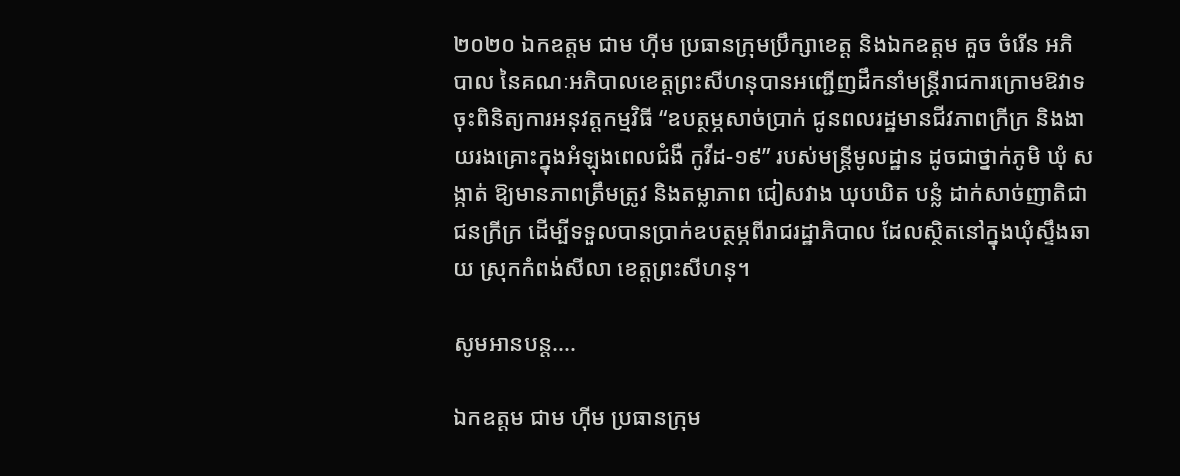២០២០ ឯកឧត្តម ជាម ហ៊ីម ប្រធានក្រុមប្រឹក្សាខេត្ត និងឯកឧត្ដម គួច ចំរើន អភិបាល នៃគណៈអភិបាលខេត្តព្រះសីហនុបានអញ្ជើញដឹកនាំមន្ត្រីរាជការក្រោមឱវាទចុះពិនិត្យការអនុវត្តកម្មវិធី “ឧបត្ថម្ភសាច់ប្រាក់ ជូនពលរដ្ឋមានជីវភាពក្រីក្រ និងងាយរងគ្រោះក្នុងអំឡុងពេលជំងឺ កូវីដ-១៩” របស់មន្ត្រីមូលដ្ឋាន ដូចជាថ្នាក់ភូមិ ឃុំ សង្កាត់ ឱ្យមានភាពត្រឹមត្រូវ និងតម្លាភាព ជៀសវាង ឃុបឃិត បន្លំ ដាក់សាច់ញាតិជាជនក្រីក្រ ដើម្បីទទួលបានប្រាក់ឧបត្ថម្ភពីរាជរដ្ឋាភិបាល ដែលស្ថិតនៅក្នុងឃុំស្ទឹងឆាយ ស្រុកកំពង់សីលា ខេត្តព្រះសីហនុ។

សូមអានបន្ត....

ឯកឧត្តម ជាម ហ៊ីម ប្រធានក្រុម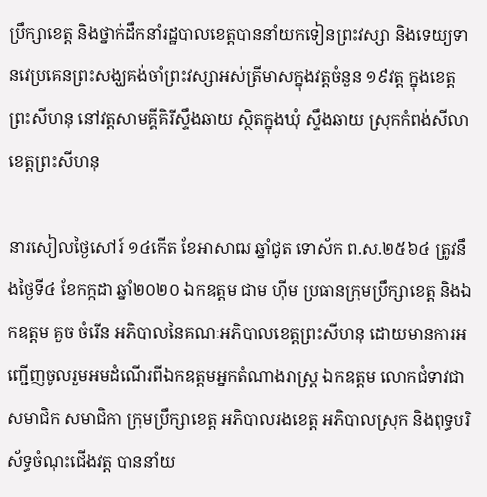ប្រឹក្សាខេត្ត និងថ្នាក់ដឹកនាំរដ្ឋបាលខេត្តបាននាំយកទៀនព្រះវស្សា និងទេយ្យទានវេប្រគេនព្រះសង្ឃគង់ចាំព្រះវស្សាអស់ត្រីមាសក្នុងវត្តចំនួន ១៩វត្ត ក្នុងខេត្តព្រះសីហនុ នៅវត្តសាមគ្គីគិរីស្ទឹងឆាយ ស្ថិតក្នុងឃុំ ស្ទឹងឆាយ ស្រុកកំពង់សីលា ខេត្តព្រះសីហនុ

នារសៀលថ្ងៃសៅរ៍ ១៤កើត ខែអាសាឍ ឆ្នាំជូត ទោស័ក ព.ស.២៥៦៤ ត្រូវនឹងថ្ងៃទី៤ ខែកក្កដា ឆ្នាំ២០២០ ឯកឧត្តម ជាម ហ៊ីម ប្រធានក្រុមប្រឹក្សាខេត្ត និងឯកឧត្ដម គួច ចំរើន អភិបាលនៃគណៈអភិបាលខេត្តព្រះសីហនុ ដោយមានការអញ្ជើញចូលរួមអមដំណើរពីឯកឧត្តមអ្នកតំណាងរាស្ត្រ ឯកឧត្តម លោកជំទាវជាសមាជិក សមាជិកា ក្រុមប្រឹក្សាខេត្ត អភិបាលរងខេត្ត អភិបាលស្រុក និងពុទ្ធបរិស័ទ្ធចំណុះជើងវត្ត បាននាំយ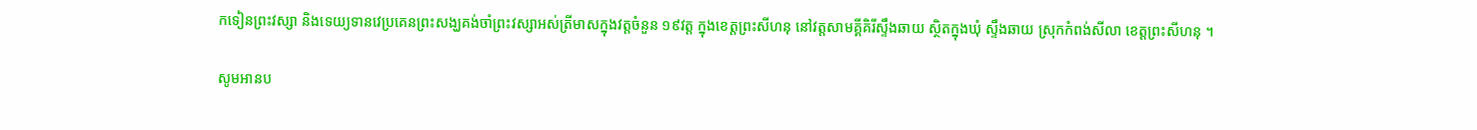កទៀនព្រះវស្សា និងទេយ្យទានវេប្រគេនព្រះសង្ឃគង់ចាំព្រះវស្សាអស់ត្រីមាសក្នុងវត្តចំនួន ១៩វត្ត ក្នុងខេត្តព្រះសីហនុ នៅវត្តសាមគ្គីគិរីស្ទឹងឆាយ ស្ថិតក្នុងឃុំ ស្ទឹងឆាយ ស្រុកកំពង់សីលា ខេត្តព្រះសីហនុ ។

សូមអានប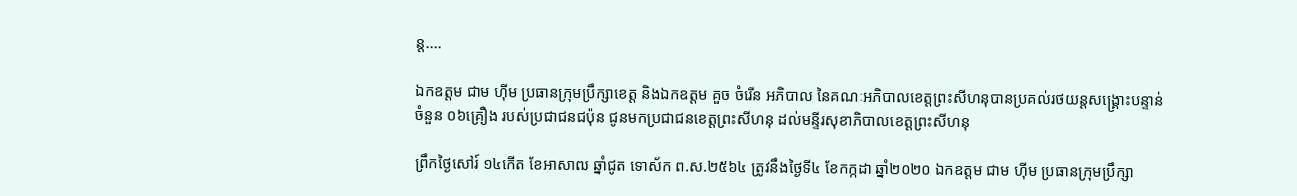ន្ត....

ឯកឧត្តម ជាម ហ៊ីម ប្រធានក្រុមប្រឹក្សាខេត្ត និងឯកឧត្ដម គួច ចំរើន អភិបាល នៃគណៈអភិបាលខេត្តព្រះសីហនុបានប្រគល់រថយន្តសង្រ្គោះបន្ទាន់ចំនួន ០៦គ្រឿង របស់ប្រជាជនជប៉ុន ជូនមកប្រជាជនខេត្តព្រះសីហនុ ដល់មន្ទីរសុខាភិបាលខេត្តព្រះសីហនុ

ព្រឹកថ្ងៃសៅរ៍ ១៤កើត ខែអាសាឍ ឆ្នាំជូត ទោស័ក ព.ស.២៥៦៤ ត្រូវនឹងថ្ងៃទី៤ ខែកក្កដា ឆ្នាំ២០២០ ឯកឧត្តម ជាម ហ៊ីម ប្រធានក្រុមប្រឹក្សា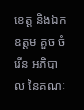ខេត្ត និងឯកឧត្ដម គួច ចំរើន អភិបាល នៃគណៈ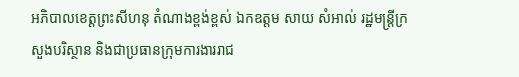អភិបាលខេត្តព្រះសីហនុ តំណាងខ្ពង់ខ្ពស់ ឯកឧត្តម សាយ សំអាល់ រដ្ឋមន្រ្តីក្រសួងបរិស្ថាន និងជាប្រធានក្រុមការងាររាជ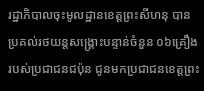រដ្ឋាភិបាលចុះមូលដ្ឋានខេត្តព្រះសីហនុ បានប្រគល់រថយន្តសង្រ្គោះបន្ទាន់ចំនួន ០៦គ្រឿង របស់ប្រជាជនជប៉ុន ជូនមកប្រជាជនខេត្តព្រះ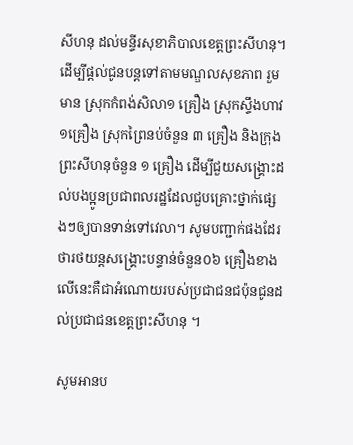សីហនុ ដល់មន្ទីរសុខាភិបាលខេត្តព្រះសីហនុ។ ដើម្បីផ្ដល់ជូនបន្តទៅតាមមណ្ឌលសុខភាព រួមមាន ស្រុកកំពង់សិលា១ គ្រឿង ស្រុកស្ទឹងហាវ១គ្រឿង ស្រុកព្រៃនប់ចំនួន ៣ គ្រឿង និងក្រុងព្រះសីហនុចំនួន ១ គ្រឿង ដើម្បីជួយសង្គ្រោះដល់បងប្អូនប្រជាពលរដ្ឋដែលជួបគ្រោះថ្នាក់ផ្សេងៗឲ្យបានទាន់ទៅវេលា។ សូមបញ្ជាក់ផងដែរថារថយន្តសង្គ្រោះបន្ទាន់ចំនួន០៦ គ្រឿងខាងលើនេះគឺជាអំណោយរបស់ប្រជាជនជប៉ុនជូនដល់ប្រជាជនខេត្តព្រះសីហនុ ។

សូមអានប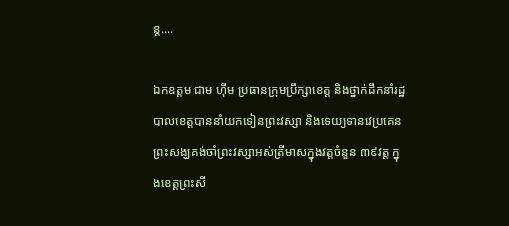ន្ត....

ឯកឧត្តម ជាម ហ៊ីម ប្រធានក្រុមប្រឹក្សាខេត្ត និងថ្នាក់ដឹកនាំរដ្ឋបាលខេត្តបាននាំយកទៀនព្រះវស្សា និងទេយ្យទានវេប្រគេនព្រះសង្ឃគង់ចាំព្រះវស្សាអស់ត្រីមាសក្នុងវត្តចំនួន ៣៩វត្ត ក្នុងខេត្តព្រះសី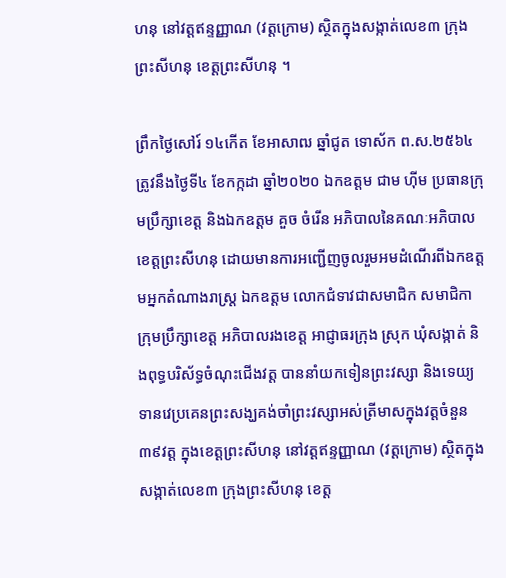ហនុ នៅវត្តឥន្ទញ្ញាណ (វត្តក្រោម) ស្ថិតក្នុងសង្កាត់លេខ៣ ក្រុងព្រះសីហនុ ខេត្តព្រះសីហនុ ។

ព្រឹកថ្ងៃសៅរ៍ ១៤កើត ខែអាសាឍ ឆ្នាំជូត ទោស័ក ព.ស.២៥៦៤ ត្រូវនឹងថ្ងៃទី៤ ខែកក្កដា ឆ្នាំ២០២០ ឯកឧត្តម ជាម ហ៊ីម ប្រធានក្រុមប្រឹក្សាខេត្ត និងឯកឧត្ដម គួច ចំរើន អភិបាលនៃគណៈអភិបាលខេត្តព្រះសីហនុ ដោយមានការអញ្ជើញចូលរួមអមដំណើរពីឯកឧត្តមអ្នកតំណាងរាស្ត្រ ឯកឧត្តម លោកជំទាវជាសមាជិក សមាជិកា ក្រុមប្រឹក្សាខេត្ត អភិបាលរងខេត្ត អាជ្ញាធរក្រុង ស្រុក ឃុំសង្កាត់ និងពុទ្ធបរិស័ទ្ធចំណុះជើងវត្ត បាននាំយកទៀនព្រះវស្សា និងទេយ្យទានវេប្រគេនព្រះសង្ឃគង់ចាំព្រះវស្សាអស់ត្រីមាសក្នុងវត្តចំនួន ៣៩វត្ត ក្នុងខេត្តព្រះសីហនុ នៅវត្តឥន្ទញ្ញាណ (វត្តក្រោម) ស្ថិតក្នុងសង្កាត់លេខ៣ ក្រុងព្រះសីហនុ ខេត្ត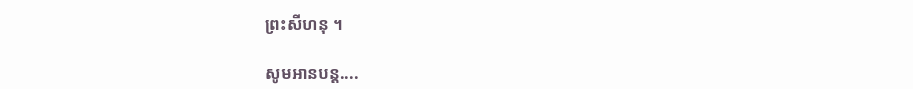ព្រះសីហនុ ។

សូមអានបន្ត....